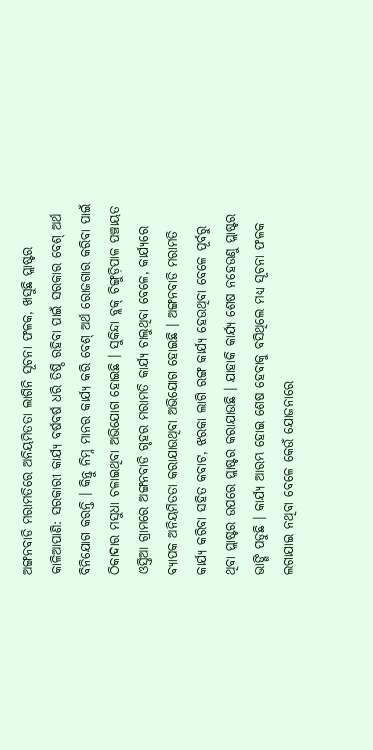ଅଙ୍ଗନବାଡି ମରାମତିରେ ଅନିୟମିତତା ଲାଗିନି ସୂଚନା ଫଳକ, ଖସୁଛି ପ୍ଲାଷ୍ଟର
କାଳିଆପାଣି: ସରକାରୀ କାର୍ଯ୍ୟ ବର୍ଷବର୍ଷ ଧରି ତିଷ୍ଠି ରହିବା ପାଇଁ ସରକାର ବେଶ୍ ଅର୍ଥ ବିନିଯୋଗ କରନ୍ତି । କିନ୍ତୁ ନିମ୍ନ ମାନର କାର୍ଯ୍ୟ କରି ବେଶ୍ ଅର୍ଥ ରୋଜଗାର କରିବା ପାଇଁ ଠିକାଦାର ମସୁଧା ଚଳାଇଥିବା ଅଭିଯୋଗ ହୋଇଛି । ସୁକିନ୍ଦା ବ୍ଲକ୍ ଚିଙ୍ଗୁଡ଼ିପାଳ ପଞ୍ଚାୟତ ଓସ୍ତିଆ ଗ୍ରାମରେ ଅଙ୍ଗନବାଡି ଗୃହର ମରାମତି କାର୍ଯ୍ୟ ଚାଲୁଥିବା ବେଳେ, କାର୍ଯ୍ୟରେ ବ୍ୟାପକ ଅନିୟମିତତା କରାଯାଉଥିବା ଅଭିଯୋଗ ହୋଇଛି । ଅଙ୍ଗନବାଡି ମରାମତି କାର୍ଯ୍ୟ କରିବା ସହିତ କବାଟ, ଝରକା ଲାଗି ରଙ୍ଗ କାର୍ଯ୍ୟ ହେଉଥିବା ବେଳେ ପୂର୍ବରୁ ଥିବା ପ୍ଲାଷ୍ଟର ଉପରେ ପ୍ଲାଷ୍ଟର କରାଯାଉଛି । ଯାହାକି କାର୍ଯ୍ୟ ଶେଷ ନହେଉଣୁ ପ୍ଲାଷ୍ଟର ଭାଙ୍ଗି ପଡୁଛି । କାର୍ଯ୍ୟ ଆରମ୍ଭ ହୋଇ ଶେଷ ହେବାକୁ ବସିଥିଲେ ମଧ୍ୟ ସୂଚନା ଫଳକ ଲଗାଯାଇ ନଥିବା ବେଳେ କେଉଁ ଯୋଜନାରେ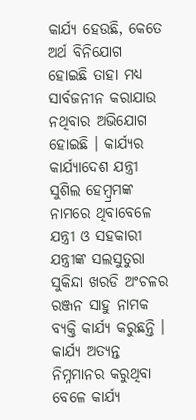କାର୍ଯ୍ୟ ହେଉଛି, କେତେ ଅର୍ଥ ବିନିଯୋଗ ହୋଇଛି ତାହା ମଧ୍ୟ ସାର୍ବଜନୀନ କରାଯାଉ ନଥିବାର ଅଭିଯୋଗ ହୋଇଛି । କାର୍ଯ୍ୟର କାର୍ଯ୍ୟାଦେଶ ଯନ୍ତ୍ରୀ ସୁଶିଲ ହେମ୍ବ୍ରମଙ୍କ ନାମରେ ଥିବାବେଳେ ଯନ୍ତ୍ରୀ ଓ ସହକାରୀ ଯନ୍ତ୍ରୀଙ୍କ ସଲସୁତୁରା ସୁକିନ୍ଦା ଖରଡି ଅଂଚଳର ରଞ୍ଜନ ସାହୁ ନାମକ ବ୍ୟକ୍ତି କାର୍ଯ୍ୟ କରୁଛନ୍ତି । କାର୍ଯ୍ୟ ଅତ୍ୟନ୍ତ ନିମ୍ନମାନର କରୁଥିବା ବେଳେ କାର୍ଯ୍ୟ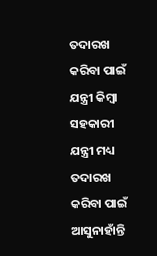ତଦାରଖ କରିବା ପାଇଁ ଯନ୍ତ୍ରୀ କିମ୍ବା ସହକାରୀ ଯନ୍ତ୍ରୀ ମଧ୍ୟ ତଦାରଖ କରିବା ପାଇଁ ଆସୁନାହାଁନ୍ତି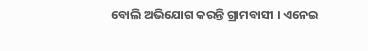ବୋଲି ଅଭିଯୋଗ କରନ୍ତି ଗ୍ରାମବାସୀ । ଏନେଇ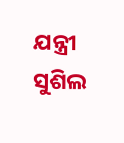ଯନ୍ତ୍ରୀ ସୁଶିଲ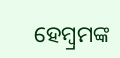ହେମ୍ବ୍ରମଙ୍କ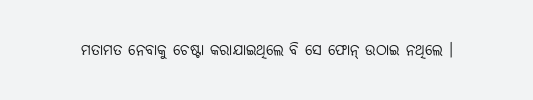ମତାମତ ନେବାକୁ ଚେଷ୍ଟା କରାଯାଇଥିଲେ ବି ସେ ଫୋନ୍ ଉଠାଇ ନଥିଲେ ।